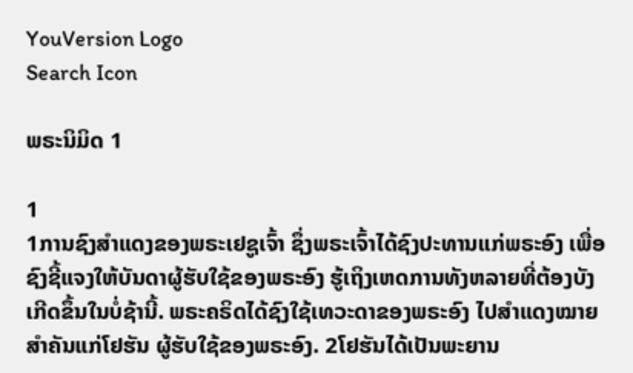YouVersion Logo
Search Icon

ພຣະນິມິດ 1

1
1ການຊົງສຳແດງຂອງພຣະເຢຊູເຈົ້າ ຊຶ່ງພຣະເຈົ້າໄດ້ຊົງປະທານແກ່ພຣະອົງ ເພື່ອຊົງຊີ້ແຈງໃຫ້ບັນດາຜູ້ຮັບໃຊ້ຂອງພຣະອົງ ຮູ້ເຖິງເຫດການທັງຫລາຍທີ່ຕ້ອງບັງເກີດຂຶ້ນໃນບໍ່ຊ້ານີ້. ພຣະຄຣິດໄດ້ຊົງໃຊ້ເທວະດາຂອງພຣະອົງ ໄປສຳແດງໝາຍສຳຄັນແກ່ໂຢຮັນ ຜູ້ຮັບໃຊ້ຂອງພຣະອົງ. 2ໂຢຮັນໄດ້ເປັນພະຍານ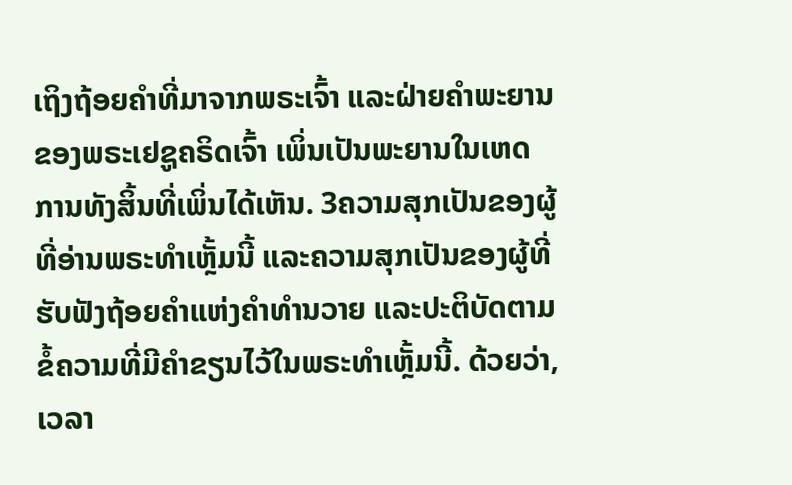ເຖິງຖ້ອຍຄຳທີ່ມາຈາກພຣະເຈົ້າ ແລະຝ່າຍຄຳພະຍານຂອງພຣະເຢຊູຄຣິດເຈົ້າ ເພິ່ນເປັນພະຍານໃນເຫດການທັງສິ້ນທີ່ເພິ່ນໄດ້ເຫັນ. 3ຄວາມສຸກເປັນຂອງຜູ້ທີ່ອ່ານພຣະທຳເຫຼັ້ມນີ້ ແລະຄວາມສຸກເປັນຂອງຜູ້ທີ່ຮັບຟັງຖ້ອຍຄຳແຫ່ງຄຳທຳນວາຍ ແລະປະຕິບັດຕາມຂໍ້ຄວາມທີ່ມີຄຳຂຽນໄວ້ໃນພຣະທຳເຫຼັ້ມນີ້. ດ້ວຍວ່າ, ເວລາ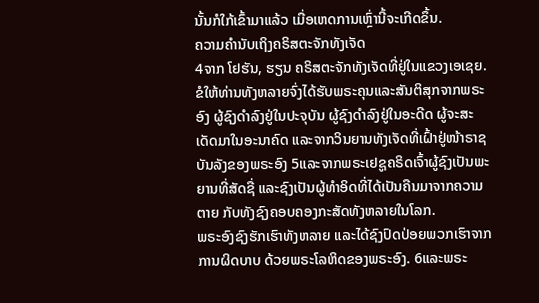ນັ້ນກໍໃກ້ເຂົ້າມາແລ້ວ ເມື່ອເຫດການເຫຼົ່ານີ້ຈະເກີດຂຶ້ນ.
ຄວາມຄຳນັບເຖິງຄຣິສຕະຈັກທັງເຈັດ
4ຈາກ ໂຢຮັນ, ຮຽນ ຄຣິສຕະຈັກທັງເຈັດທີ່ຢູ່ໃນແຂວງເອເຊຍ.
ຂໍໃຫ້ທ່ານທັງຫລາຍຈົ່ງໄດ້ຮັບພຣະຄຸນແລະສັນຕິສຸກຈາກພຣະອົງ ຜູ້ຊົງດຳລົງຢູ່ໃນປະຈຸບັນ ຜູ້ຊົງດຳລົງຢູ່ໃນອະດີດ ຜູ້ຈະສະເດັດມາໃນອະນາຄົດ ແລະຈາກວິນຍານທັງເຈັດທີ່ເຝົ້າຢູ່ໜ້າຣາຊບັນລັງຂອງພຣະອົງ 5ແລະຈາກພຣະເຢຊູຄຣິດເຈົ້າຜູ້ຊົງເປັນພະຍານທີ່ສັດຊື່ ແລະຊົງເປັນຜູ້ທຳອິດທີ່ໄດ້ເປັນຄືນມາຈາກຄວາມຕາຍ ກັບທັງຊົງຄອບຄອງກະສັດທັງຫລາຍໃນໂລກ.
ພຣະອົງຊົງຮັກເຮົາທັງຫລາຍ ແລະໄດ້ຊົງປົດປ່ອຍພວກເຮົາຈາກການຜິດບາບ ດ້ວຍພຣະໂລຫິດຂອງພຣະອົງ. 6ແລະພຣະ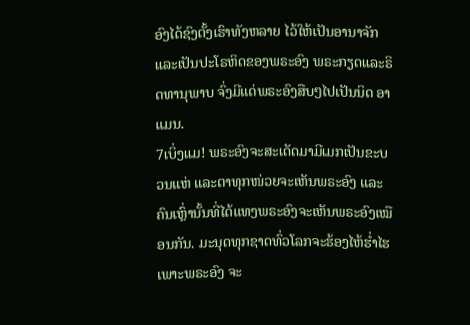ອົງໄດ້ຊົງຕັ້ງເຮົາທັງຫລາຍ ໄວ້ໃຫ້ເປັນອານາຈັກແລະເປັນປະໂຣຫິດຂອງພຣະອົງ ພຣະກຽດແລະຣິດທານຸພາບ ຈົ່ງມີແດ່ພຣະອົງສືບໆໄປເປັນນິດ ອາແມນ.
7ເບິ່ງແມ! ພຣະອົງຈະສະເດັດມາມີເມກເປັນຂະບວນແຫ່ ແລະຕາທຸກໜ່ວຍຈະເຫັນພຣະອົງ ແລະຄົນເຫຼົ່ານັ້ນທີ່ໄດ້ແທງພຣະອົງຈະເຫັນພຣະອົງເໝືອນກັນ. ມະນຸດທຸກຊາດທົ່ວໂລກຈະຮ້ອງໄຫ້ຮໍ່າໄຮເພາະພຣະອົງ ຈະ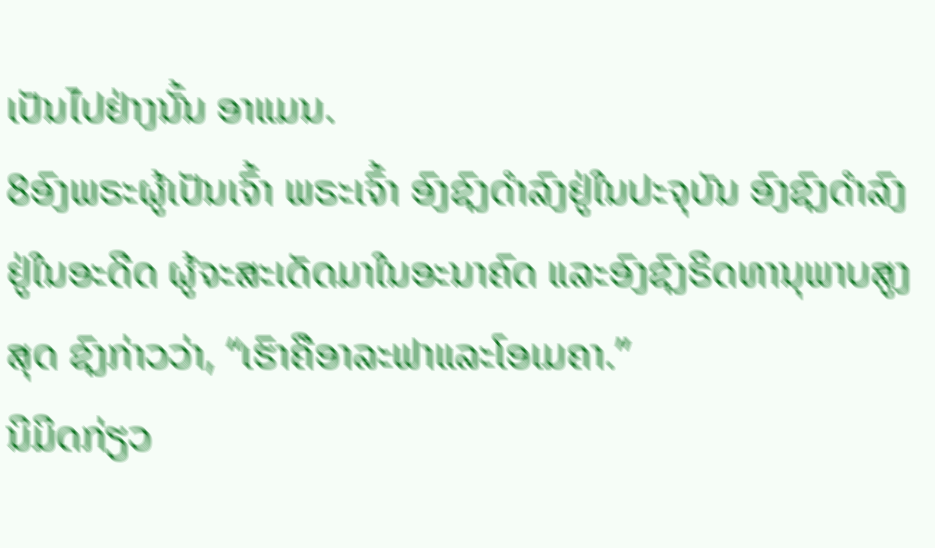ເປັນໄປຢ່າງນັ້ນ ອາແມນ.
8ອົງພຣະຜູ້ເປັນເຈົ້າ ພຣະເຈົ້າ ອົງຊົງດຳລົງຢູ່ໃນປະຈຸບັນ ອົງຊົງດຳລົງຢູ່ໃນອະດີດ ຜູ້ຈະສະເດັດມາໃນອະນາຄົດ ແລະອົງຊົງຣິດທານຸພາບສູງສຸດ ຊົງກ່າວວ່າ, “ເຮົາຄືອາລະຟາແລະໂອເມຄາ.”
ນິມິດກ່ຽວ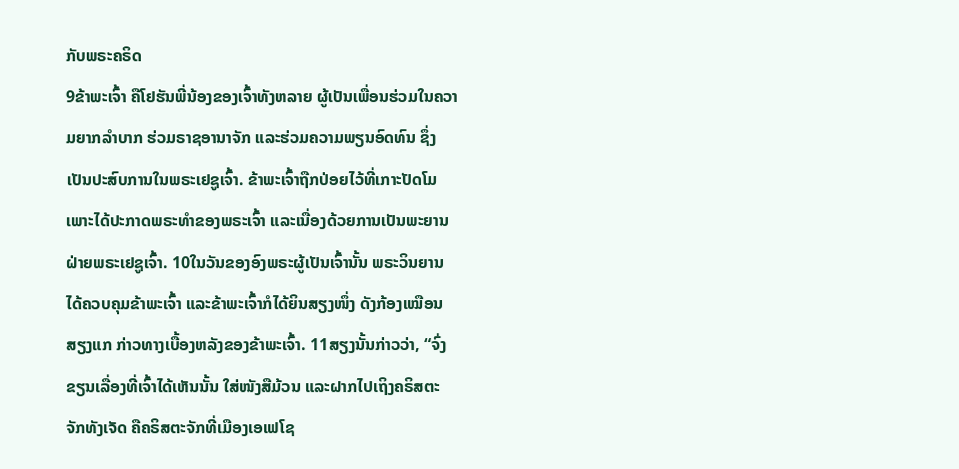ກັບພຣະຄຣິດ
9ຂ້າພະເຈົ້າ ຄືໂຢຮັນພີ່ນ້ອງຂອງເຈົ້າທັງຫລາຍ ຜູ້ເປັນເພື່ອນຮ່ວມໃນຄວາມຍາກລຳບາກ ຮ່ວມຣາຊອານາຈັກ ແລະຮ່ວມຄວາມພຽນອົດທົນ ຊຶ່ງເປັນປະສົບການໃນພຣະເຢຊູເຈົ້າ. ຂ້າພະເຈົ້າຖືກປ່ອຍໄວ້ທີ່ເກາະປັດໂມ ເພາະໄດ້ປະກາດພຣະທຳຂອງພຣະເຈົ້າ ແລະເນື່ອງດ້ວຍການເປັນພະຍານຝ່າຍພຣະເຢຊູເຈົ້າ. 10ໃນວັນຂອງອົງພຣະຜູ້ເປັນເຈົ້ານັ້ນ ພຣະວິນຍານໄດ້ຄວບຄຸມຂ້າພະເຈົ້າ ແລະຂ້າພະເຈົ້າກໍໄດ້ຍິນສຽງໜຶ່ງ ດັງກ້ອງເໝືອນສຽງແກ ກ່າວທາງເບື້ອງຫລັງຂອງຂ້າພະເຈົ້າ. 11ສຽງນັ້ນກ່າວວ່າ, “ຈົ່ງຂຽນເລື່ອງທີ່ເຈົ້າໄດ້ເຫັນນັ້ນ ໃສ່ໜັງສືມ້ວນ ແລະຝາກໄປເຖິງຄຣິສຕະຈັກທັງເຈັດ ຄືຄຣິສຕະຈັກທີ່ເມືອງເອເຟໂຊ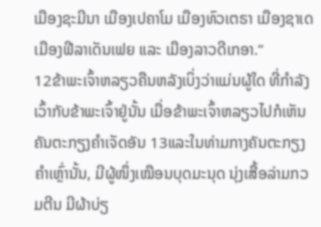ເມືອງຊະມີນາ ເມືອງເປຄາໂມ ເມືອງທົວເຕຣາ ເມືອງຊາເດ ເມືອງຟີລາເດັນເຟຍ ແລະ ເມືອງລາວດີເກອາ.”
12ຂ້າພະເຈົ້າຫລຽວຄືນຫລັງເບິ່ງວ່າແມ່ນຜູ້ໃດ ທີ່ກຳລັງເວົ້າກັບຂ້າພະເຈົ້າຢູ່ນັ້ນ ເມື່ອຂ້າພະເຈົ້າຫລຽວໄປກໍເຫັນຄັນຕະກຽງຄຳເຈັດອັນ 13ແລະໃນທ່າມກາງຄັນຕະກຽງຄຳເຫຼົ່ານັ້ນ, ມີຜູ້ໜຶ່ງເໝືອນບຸດມະນຸດ ນຸ່ງເສື້ອລ່າມກວມຕີນ ມີຜ້າບ່ຽ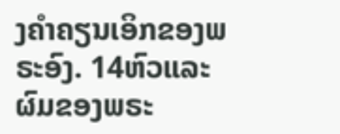ງຄຳຄຽນເອິກຂອງພຣະອົງ. 14ຫົວແລະຜົມຂອງພຣະ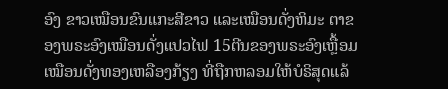ອົງ ຂາວເໝືອນຂົນແກະສີຂາວ ແລະເໝືອນດັ່ງຫິມະ ຕາຂອງພຣະອົງເໝືອນດັ່ງແປວໄຟ 15ຕີນຂອງພຣະອົງເຫຼື້ອມເໝືອນດັ່ງທອງເຫລືອງກ້ຽງ ທີ່ຖືກຫລອມໃຫ້ບໍຣິສຸດແລ້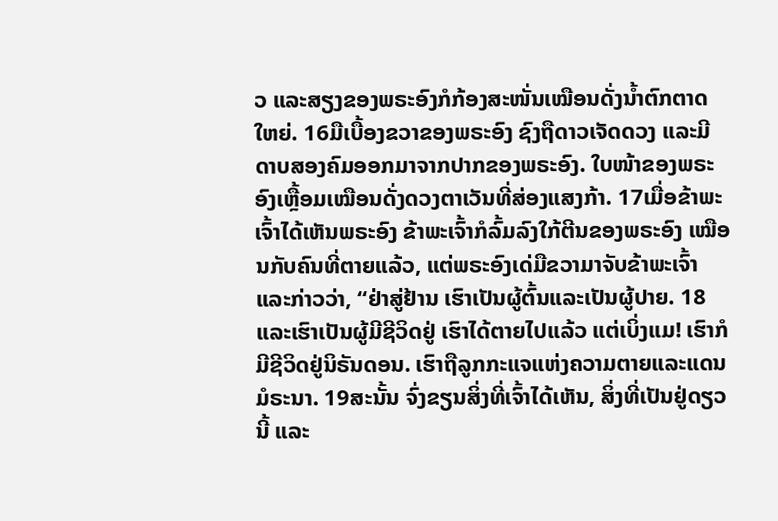ວ ແລະສຽງຂອງພຣະອົງກໍກ້ອງສະໜັ່ນເໝືອນດັ່ງນໍ້າຕົກຕາດໃຫຍ່. 16ມືເບື້ອງຂວາຂອງພຣະອົງ ຊົງຖືດາວເຈັດດວງ ແລະມີດາບສອງຄົມອອກມາຈາກປາກຂອງພຣະອົງ. ໃບໜ້າຂອງພຣະອົງເຫຼື້ອມເໝືອນດັ່ງດວງຕາເວັນທີ່ສ່ອງແສງກ້າ. 17ເມື່ອຂ້າພະເຈົ້າໄດ້ເຫັນພຣະອົງ ຂ້າພະເຈົ້າກໍລົ້ມລົງໃກ້ຕີນຂອງພຣະອົງ ເໝືອນກັບຄົນທີ່ຕາຍແລ້ວ, ແຕ່ພຣະອົງເດ່ມືຂວາມາຈັບຂ້າພະເຈົ້າ ແລະກ່າວວ່າ, “ຢ່າສູ່ຢ້ານ ເຮົາເປັນຜູ້ຕົ້ນແລະເປັນຜູ້ປາຍ. 18ແລະເຮົາເປັນຜູ້ມີຊີວິດຢູ່ ເຮົາໄດ້ຕາຍໄປແລ້ວ ແຕ່ເບິ່ງແມ! ເຮົາກໍມີຊີວິດຢູ່ນິຣັນດອນ. ເຮົາຖືລູກກະແຈແຫ່ງຄວາມຕາຍແລະແດນມໍຣະນາ. 19ສະນັ້ນ ຈົ່ງຂຽນສິ່ງທີ່ເຈົ້າໄດ້ເຫັນ, ສິ່ງທີ່ເປັນຢູ່ດຽວນີ້ ແລະ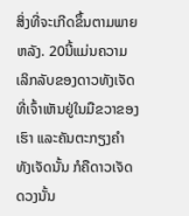ສິ່ງທີ່ຈະເກີດຂຶ້ນຕາມພາຍຫລັງ. 20ນີ້ແມ່ນຄວາມເລິກລັບຂອງດາວທັງເຈັດ ທີ່ເຈົ້າເຫັນຢູ່ໃນມືຂວາຂອງເຮົາ ແລະຄັນຕະກຽງຄຳທັງເຈັດນັ້ນ ກໍຄືດາວເຈັດດວງນັ້ນ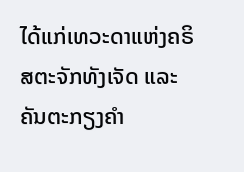ໄດ້ແກ່ເທວະດາແຫ່ງຄຣິສຕະຈັກທັງເຈັດ ແລະຄັນຕະກຽງຄຳ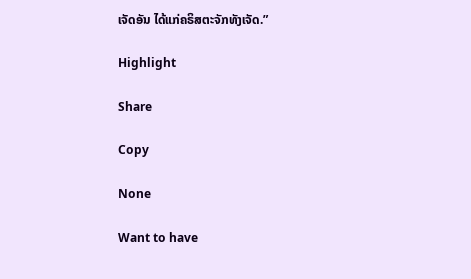ເຈັດອັນ ໄດ້ແກ່ຄຣິສຕະຈັກທັງເຈັດ.”

Highlight

Share

Copy

None

Want to have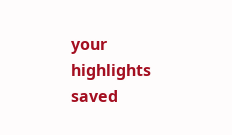your highlights saved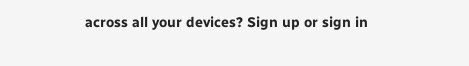across all your devices? Sign up or sign in